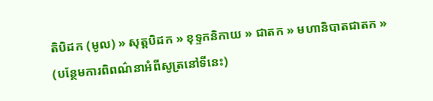តិបិដក (មូល) » សុត្តបិដក » ខុទ្ទកនិកាយ » ជាតក » មហានិបាតជាតក »
(បន្ថែមការពិពណ៌នាអំពីសូត្រនៅទីនេះ)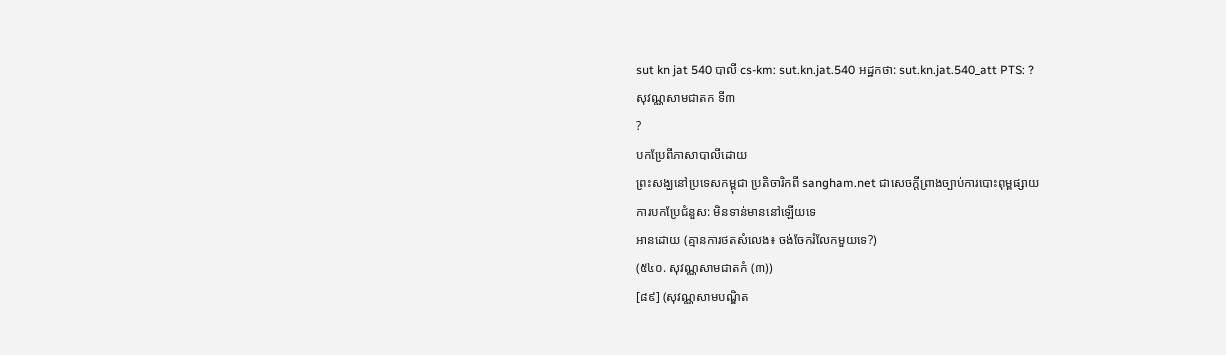sut kn jat 540 បាលី cs-km: sut.kn.jat.540 អដ្ឋកថា: sut.kn.jat.540_att PTS: ?
សុវណ្ណសាមជាតក ទី៣
?
បកប្រែពីភាសាបាលីដោយ
ព្រះសង្ឃនៅប្រទេសកម្ពុជា ប្រតិចារិកពី sangham.net ជាសេចក្តីព្រាងច្បាប់ការបោះពុម្ពផ្សាយ
ការបកប្រែជំនួស: មិនទាន់មាននៅឡើយទេ
អានដោយ (គ្មានការថតសំលេង៖ ចង់ចែករំលែកមួយទេ?)
(៥៤០. សុវណ្ណសាមជាតកំ (៣))
[៨៩] (សុវណ្ណសាមបណ្ឌិត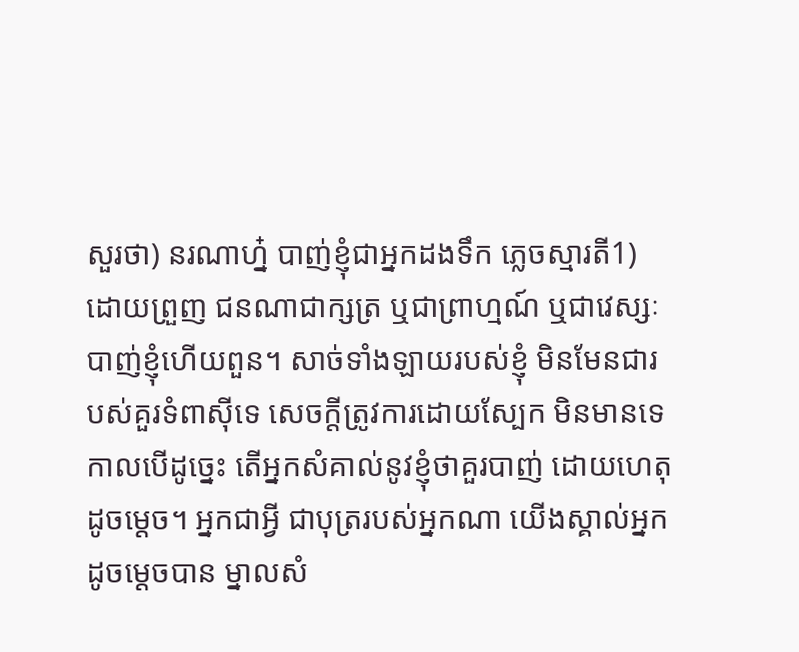សួរថា) នរណាហ្ន៎ បាញ់ខ្ញុំជាអ្នកដងទឹក ភ្លេចស្មារតី1) ដោយព្រួញ ជនណាជាក្សត្រ ឬជាព្រាហ្មណ៍ ឬជាវេស្សៈ បាញ់ខ្ញុំហើយពួន។ សាច់ទាំងឡាយរបស់ខ្ញុំ មិនមែនជារបស់គួរទំពាស៊ីទេ សេចក្តីត្រូវការដោយស្បែក មិនមានទេ កាលបើដូច្នេះ តើអ្នកសំគាល់នូវខ្ញុំថាគួរបាញ់ ដោយហេតុដូចមេ្តច។ អ្នកជាអ្វី ជាបុត្ររបស់អ្នកណា យើងស្គាល់អ្នកដូចមេ្តចបាន ម្នាលសំ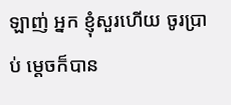ឡាញ់ អ្នក ខ្ញុំសួរហើយ ចូរប្រាប់ ម្តេចក៏បាន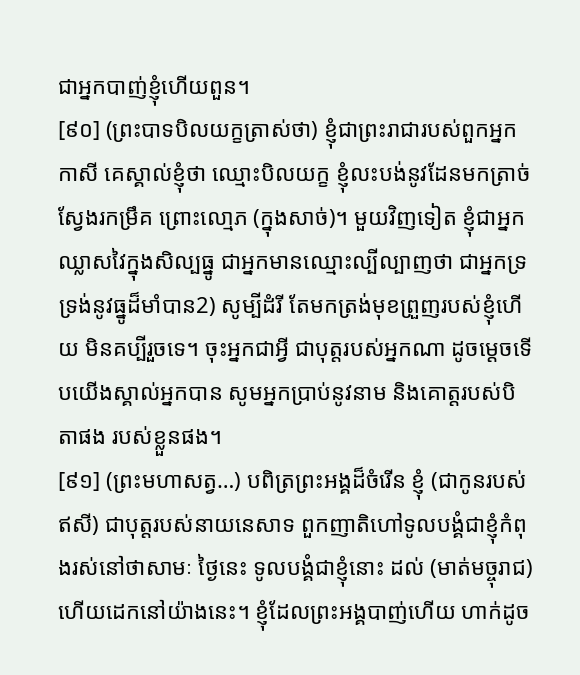ជាអ្នកបាញ់ខ្ញុំហើយពួន។
[៩០] (ព្រះបាទបិលយក្ខត្រាស់ថា) ខ្ញុំជាព្រះរាជារបស់ពួកអ្នកកាសី គេស្គាល់ខ្ញុំថា ឈ្មោះបិលយក្ខ ខ្ញុំលះបង់នូវដែនមកត្រាច់ស្វែងរកម្រឹគ ព្រោះលោ្មភ (ក្នុងសាច់)។ មួយវិញទៀត ខ្ញុំជាអ្នកឈ្លាសវៃក្នុងសិល្បធ្នូ ជាអ្នកមានឈ្មោះល្បីល្បាញថា ជាអ្នកទ្រទ្រង់នូវធ្នូដ៏មាំបាន2) សូម្បីដំរី តែមកត្រង់មុខព្រួញរបស់ខ្ញុំហើយ មិនគប្បីរួចទេ។ ចុះអ្នកជាអ្វី ជាបុត្តរបស់អ្នកណា ដូចមេ្តចទើបយើងស្គាល់អ្នកបាន សូមអ្នកប្រាប់នូវនាម និងគោត្តរបស់បិតាផង របស់ខ្លួនផង។
[៩១] (ព្រះមហាសត្វ…) បពិត្រព្រះអង្គដ៏ចំរើន ខ្ញុំ (ជាកូនរបស់ឥសី) ជាបុត្តរបស់នាយនេសាទ ពួកញាតិហៅទូលបង្គំជាខ្ញុំកំពុងរស់នៅថាសាមៈ ថ្ងៃនេះ ទូលបង្គំជាខ្ញុំនោះ ដល់ (មាត់មច្ចុរាជ) ហើយដេកនៅយ៉ាងនេះ។ ខ្ញុំដែលព្រះអង្គបាញ់ហើយ ហាក់ដូច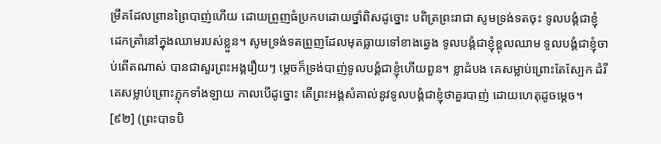ម្រឹគដែលព្រានព្រៃបាញ់ហើយ ដោយព្រួញធំប្រកបដោយថ្នាំពិសដូច្នោះ បពិត្រព្រះរាជា សូមទ្រង់ទតចុះ ទូលបង្គំជាខ្ញុំដេកត្រាំនៅក្នុងឈាមរបស់ខ្លួន។ សូមទ្រង់ទតព្រួញដែលមុតធ្លាយទៅខាងឆ្វេង ទូលបង្គំជាខ្ញុំខ្ពុលឈាម ទូលបង្គំជាខ្ញុំចាប់ពើតណាស់ បានជាសួរព្រះអង្គរឿយៗ មេ្តចក៏ទ្រង់បាញ់ទូលបង្គំជាខ្ញុំហើយពួន។ ខ្លាដំបង គេសម្លាប់ព្រោះតែស្បែក ដំរីគេសម្លាប់ព្រោះភ្លុកទាំងឡាយ កាលបើដូច្នោះ តើព្រះអង្គសំគាល់នូវទូលបង្គំជាខ្ញុំថាគួរបាញ់ ដោយហេតុដូចមេ្តច។
[៩២] (ព្រះបាទបិ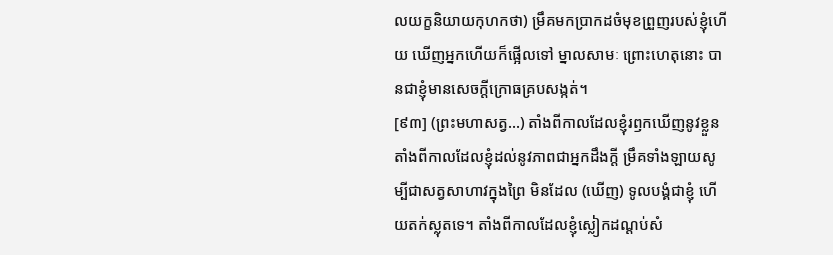លយក្ខនិយាយកុហកថា) ម្រឹគមកប្រាកដចំមុខព្រួញរបស់ខ្ញុំហើយ ឃើញអ្នកហើយក៏ផ្អើលទៅ ម្នាលសាមៈ ព្រោះហេតុនោះ បានជាខ្ញុំមានសេចក្តីក្រោធគ្របសង្កត់។
[៩៣] (ព្រះមហាសត្វ…) តាំងពីកាលដែលខ្ញុំរឭកឃើញនូវខ្លួន តាំងពីកាលដែលខ្ញុំដល់នូវភាពជាអ្នកដឹងក្តី ម្រឹគទាំងឡាយសូម្បីជាសត្វសាហាវក្នុងព្រៃ មិនដែល (ឃើញ) ទូលបង្គំជាខ្ញុំ ហើយតក់ស្លុតទេ។ តាំងពីកាលដែលខ្ញុំស្លៀកដណ្តប់សំ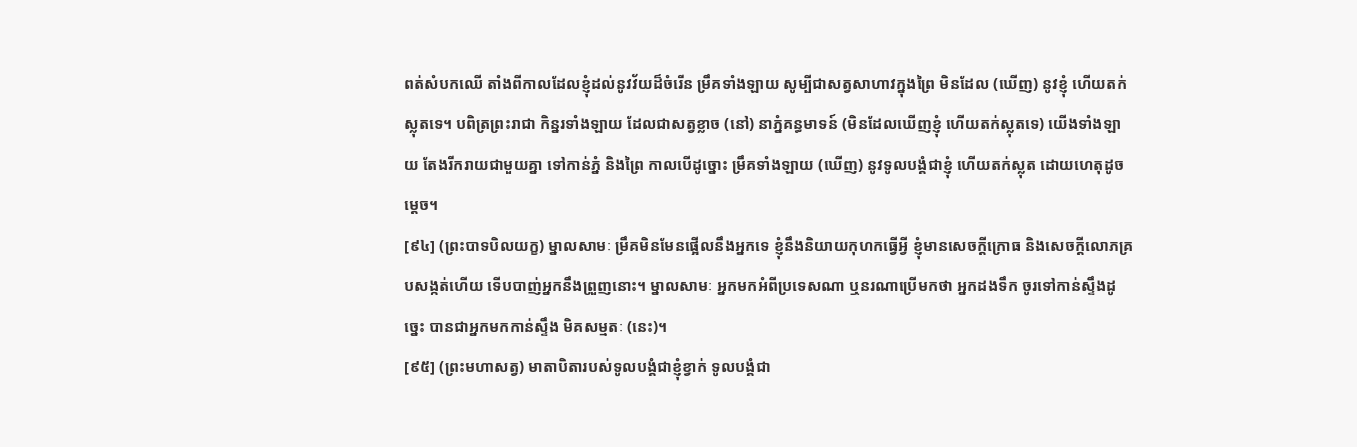ពត់សំបកឈើ តាំងពីកាលដែលខ្ញុំដល់នូវវ័យដ៏ចំរើន ម្រឹគទាំងឡាយ សូម្បីជាសត្វសាហាវក្នុងព្រៃ មិនដែល (ឃើញ) នូវខ្ញុំ ហើយតក់ស្លុតទេ។ បពិត្រព្រះរាជា កិន្នរទាំងឡាយ ដែលជាសត្វខ្លាច (នៅ) នាភ្នំគន្ធមាទន៍ (មិនដែលឃើញខ្ញុំ ហើយតក់ស្លុតទេ) យើងទាំងឡាយ តែងរីករាយជាមួយគ្នា ទៅកាន់ភ្នំ និងព្រៃ កាលបើដូច្នោះ ម្រឹគទាំងឡាយ (ឃើញ) នូវទូលបង្គំជាខ្ញុំ ហើយតក់ស្លុត ដោយហេតុដូចមេ្តច។
[៩៤] (ព្រះបាទបិលយក្ខ) ម្នាលសាមៈ ម្រឹគមិនមែនផ្អើលនឹងអ្នកទេ ខ្ញុំនឹងនិយាយកុហកធ្វើអ្វី ខ្ញុំមានសេចក្តីក្រោធ និងសេចក្តីលោភគ្របសង្កត់ហើយ ទើបបាញ់អ្នកនឹងព្រួញនោះ។ ម្នាលសាមៈ អ្នកមកអំពីប្រទេសណា ឬនរណាប្រើមកថា អ្នកដងទឹក ចូរទៅកាន់ស្ទឹងដូច្នេះ បានជាអ្នកមកកាន់ស្ទឹង មិគសម្មតៈ (នេះ)។
[៩៥] (ព្រះមហាសត្វ) មាតាបិតារបស់ទូលបង្គំជាខ្ញុំខ្វាក់ ទូលបង្គំជា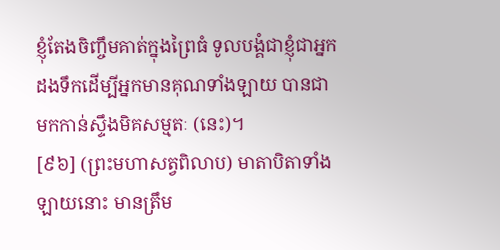ខ្ញុំតែងចិញ្ចឹមគាត់ក្នុងព្រៃធំ ទូលបង្គំជាខ្ញុំជាអ្នកដងទឹកដើម្បីអ្នកមានគុណទាំងឡាយ បានជាមកកាន់ស្ទឹងមិគសម្មតៈ (នេះ)។
[៩៦] (ព្រះមហាសត្វពិលាប) មាតាបិតាទាំងឡាយនោះ មានត្រឹម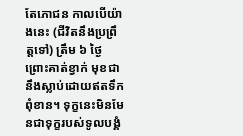តែភោជន កាលបើយ៉ាងនេះ (ជីវិតនឹងប្រព្រឹត្តទៅ) ត្រឹម ៦ ថ្ងៃ ព្រោះគាត់ខ្វាក់ មុខជានឹងស្លាប់ដោយឥតទឹកពុំខាន។ ទុក្ខនេះមិនមែនជាទុក្ខរបស់ទូលបង្គំ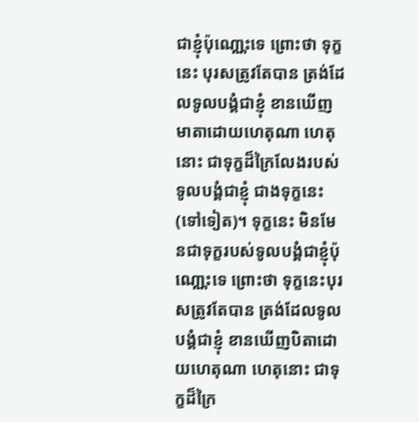ជាខ្ញុំប៉ុណោ្ណះទេ ព្រោះថា ទុក្ខនេះ បុរសត្រូវតែបាន ត្រង់ដែលទូលបង្គំជាខ្ញុំ ខានឃើញមាតាដោយហេតុណា ហេតុនោះ ជាទុក្ខដ៏ក្រៃលែងរបស់ទូលបង្គំជាខ្ញុំ ជាងទុក្ខនេះ (ទៅទៀត)។ ទុក្ខនេះ មិនមែនជាទុក្ខរបស់ទូលបង្គំជាខ្ញុំប៉ុណោ្ណះទេ ព្រោះថា ទុក្ខនេះបុរសត្រូវតែបាន ត្រង់ដែលទូលបង្គំជាខ្ញុំ ខានឃើញបិតាដោយហេតុណា ហេតុនោះ ជាទុក្ខដ៏ក្រៃ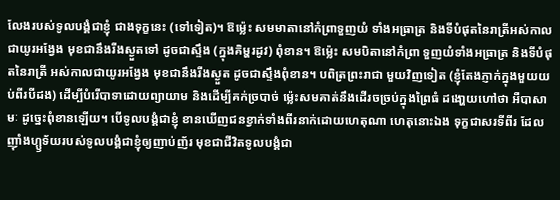លែងរបស់ទូលបង្គំជាខ្ញុំ ជាងទុក្ខនេះ (ទៅទៀត)។ ឱម៉្លេះ សមមាតានៅកំព្រាទួញយំ ទាំងអធ្រាត្រ និងទីបំផុតនៃរាត្រីអស់កាលជាយូរអង្វែង មុខជានឹងរីងស្ងួតទៅ ដូចជាស្ទឹង (ក្នុងគិម្ហរដូវ) ពុំខាន។ ឱម៉្លេះ សមបិតានៅកំព្រា ទួញយំទាំងអធ្រាត្រ និងទីបំផុតនៃរាត្រី អស់កាលជាយូរអង្វែង មុខជានឹងរីងស្ងួត ដូចជាស្ទឹងពុំខាន។ បពិត្រព្រះរាជា មួយវិញទៀត (ខ្ញុំតែងភ្ញាក់ក្នុងមួយយប់ពីរបីដង) ដើម្បីបំរើបាទាដោយព្យាយាម និងដើម្បីគក់ច្របាច់ ម្ល៉េះសមគាត់នឹងដើរចច្រប់ក្នុងព្រៃធំ ដងោ្ហយហៅថា អឺបាសាមៈ ដូច្នេះពុំខានឡើយ។ បើទូលបង្គំជាខ្ញុំ ខានឃើញជនខ្វាក់ទាំងពីរនាក់ដោយហេតុណា ហេតុនោះឯង ទុក្ខជាសរទីពីរ ដែលញ៉ាំងហ្ឫទ័យរបស់ទូលបង្គំជាខ្ញុំឲ្យញាប់ញ័រ មុខជាជីវិតទូលបង្គំជា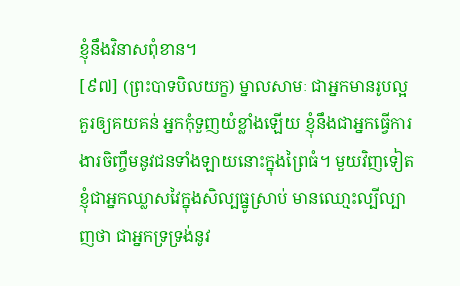ខ្ញុំនឹងវិនាសពុំខាន។
[៩៧] (ព្រះបាទបិលយក្ខ) ម្នាលសាមៈ ជាអ្នកមានរូបល្អគួរឲ្យគយគន់ អ្នកកុំទួញយំខ្លាំងឡើយ ខ្ញុំនឹងជាអ្នកធ្វើការងារចិញ្ចឹមនូវជនទាំងឡាយនោះក្នុងព្រៃធំ។ មួយវិញទៀត ខ្ញុំជាអ្នកឈ្លាសវៃក្នុងសិល្បធ្នូស្រាប់ មានឈោ្មះល្បីល្បាញថា ជាអ្នកទ្រទ្រង់នូវ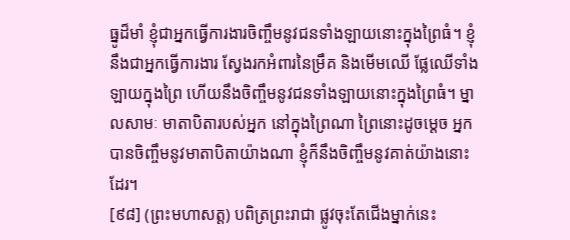ធ្នូដ៏មាំ ខ្ញុំជាអ្នកធើ្វការងារចិញ្ចឹមនូវជនទាំងឡាយនោះក្នុងព្រៃធំ។ ខ្ញុំនឹងជាអ្នកធ្វើការងារ ស្វែងរកអំពារនៃម្រឹគ និងមើមឈើ ផ្លែឈើទាំងឡាយក្នុងព្រៃ ហើយនឹងចិញ្ចឹមនូវជនទាំងឡាយនោះក្នុងព្រៃធំ។ ម្នាលសាមៈ មាតាបិតារបស់អ្នក នៅក្នុងព្រៃណា ព្រៃនោះដូចម្តេច អ្នកបានចិញ្ចឹមនូវមាតាបិតាយ៉ាងណា ខ្ញុំក៏នឹងចិញ្ចឹមនូវគាត់យ៉ាងនោះដែរ។
[៩៨] (ព្រះមហាសត្ត) បពិត្រព្រះរាជា ផ្លូវចុះតែជើងម្នាក់នេះ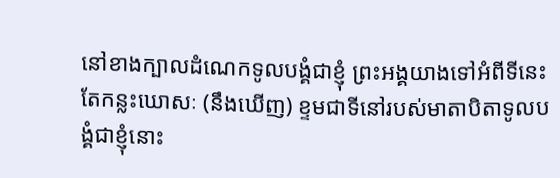នៅខាងក្បាលដំណេកទូលបង្គំជាខ្ញុំ ព្រះអង្គយាងទៅអំពីទីនេះ តែកន្លះឃោសៈ (នឹងឃើញ) ខ្ទមជាទីនៅរបស់មាតាបិតាទូលបង្គំជាខ្ញុំនោះ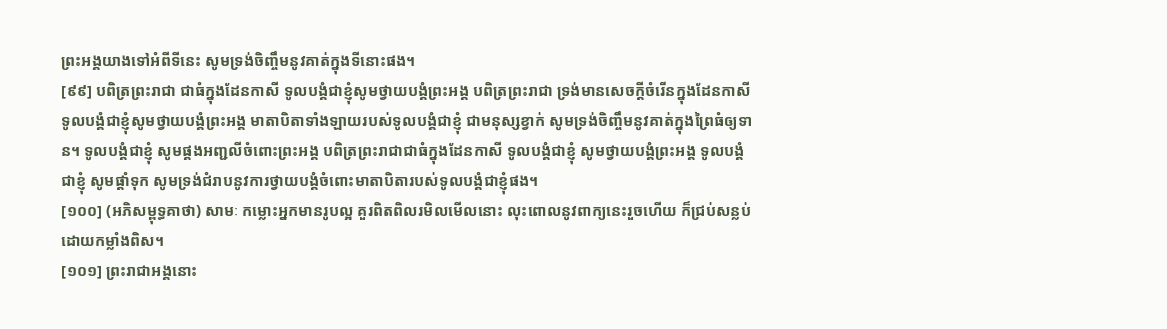ព្រះអង្គយាងទៅអំពីទីនេះ សូមទ្រង់ចិញ្ចឹមនូវគាត់ក្នុងទីនោះផង។
[៩៩] បពិត្រព្រះរាជា ជាធំក្នុងដែនកាសី ទូលបង្គំជាខ្ញុំសូមថ្វាយបង្គំព្រះអង្គ បពិត្រព្រះរាជា ទ្រង់មានសេចក្តីចំរើនក្នុងដែនកាសី ទូលបង្គំជាខ្ញុំសូមថ្វាយបង្គំព្រះអង្គ មាតាបិតាទាំងឡាយរបស់ទូលបង្គំជាខ្ញុំ ជាមនុស្សខ្វាក់ សូមទ្រង់ចិញ្ចឹមនូវគាត់ក្នុងព្រៃធំឲ្យទាន។ ទូលបង្គំជាខ្ញុំ សូមផ្គងអញ្ជលីចំពោះព្រះអង្គ បពិត្រព្រះរាជាជាធំក្នុងដែនកាសី ទូលបង្គំជាខ្ញុំ សូមថ្វាយបង្គំព្រះអង្គ ទូលបង្គំជាខ្ញុំ សូមផ្តាំទុក សូមទ្រង់ជំរាបនូវការថ្វាយបង្គំចំពោះមាតាបិតារបស់ទូលបង្គំជាខ្ញុំផង។
[១០០] (អភិសម្ពុទ្ធគាថា) សាមៈ កម្លោះអ្នកមានរូបល្អ គួរពិតពិលរមិលមើលនោះ លុះពោលនូវពាក្យនេះរួចហើយ ក៏ជ្រប់សន្លប់ដោយកម្លាំងពិស។
[១០១] ព្រះរាជាអង្គនោះ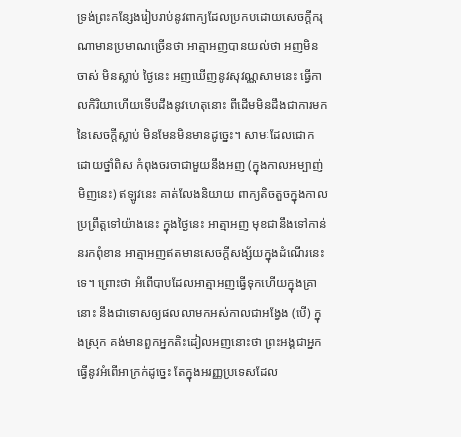ទ្រង់ព្រះកន្សែងរៀបរាប់នូវពាក្យដែលប្រកបដោយសេចក្តីករុណាមានប្រមាណច្រើនថា អាត្មាអញបានយល់ថា អញមិនចាស់ មិនស្លាប់ ថ្ងៃនេះ អញឃើញនូវសុវណ្ណសាមនេះ ធ្វើកាលកិរិយាហើយទើបដឹងនូវហេតុនោះ ពីដើមមិនដឹងជាការមកនៃសេចក្តីស្លាប់ មិនមែនមិនមានដូច្នេះ។ សាមៈដែលជោកដោយថ្នាំពិស កំពុងចរចាជាមួយនឹងអញ (ក្នុងកាលអម្បាញ់មិញនេះ) ឥឡូវនេះ គាត់លែងនិយាយ ពាក្យតិចតួចក្នុងកាលប្រព្រឹត្តទៅយ៉ាងនេះ ក្នុងថ្ងៃនេះ អាត្មាអញ មុខជានឹងទៅកាន់នរកពុំខាន អាត្មាអញឥតមានសេចក្តីសង្ស័យក្នុងដំណើរនេះទេ។ ព្រោះថា អំពើបាបដែលអាត្មាអញធ្វើទុកហើយក្នុងគ្រានោះ នឹងជាទោសឲ្យផលលាមកអស់កាលជាអង្វែង (បើ) ក្នុងស្រុក គង់មានពួកអ្នកតិះដៀលអញនោះថា ព្រះអង្គជាអ្នកធ្វើនូវអំពើអាក្រក់ដូច្នេះ តែក្នុងអរញ្ញប្រទេសដែល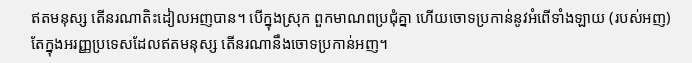ឥតមនុស្ស តើនរណាតិះដៀលអញបាន។ បើក្នុងស្រុក ពួកមាណពប្រជុំគ្នា ហើយចោទប្រកាន់នូវអំពើទាំងឡាយ (របស់អញ) តែក្នុងអរញ្ញប្រទេសដែលឥតមនុស្ស តើនរណានឹងចោទប្រកាន់អញ។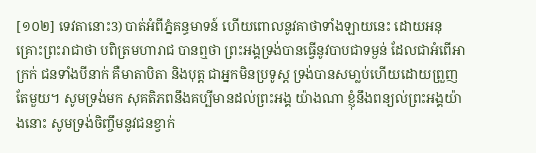[១០២] ទេវតានោះ3) បាត់អំពីភ្នំគន្ធមាទន៍ ហើយពោលនូវគាថាទាំងឡាយនេះ ដោយអនុគ្រោះព្រះរាជាថា បពិត្រមហារាជ បានឮថា ព្រះអង្គទ្រង់បានធ្វើនូវបាបជាទម្ងន់ ដែលជាអំពើអាក្រក់ ជនទាំងបីនាក់ គឺមាតាបិតា និងបុត្ត ជាអ្នកមិនប្រទូស្ត ទ្រង់បានសមា្លប់ហើយដោយព្រួញតែមួយ។ សូមទ្រង់មក សុគតិភពនឹងគប្បីមានដល់ព្រះអង្គ យ៉ាងណា ខ្ញុំនឹងពន្យល់ព្រះអង្គយ៉ាងនោះ សូមទ្រង់ចិញ្ចឹមនូវជនខ្វាក់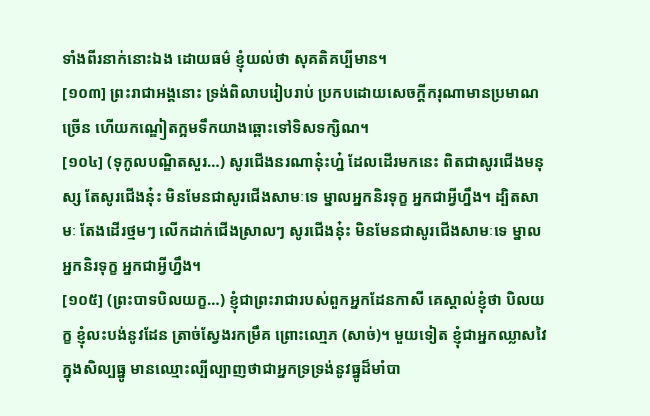ទាំងពីរនាក់នោះឯង ដោយធម៌ ខ្ញុំយល់ថា សុគតិគប្បីមាន។
[១០៣] ព្រះរាជាអង្គនោះ ទ្រង់ពិលាបរៀបរាប់ ប្រកបដោយសេចក្តីករុណាមានប្រមាណច្រើន ហើយកណ្ឌៀតក្អមទឹកយាងឆ្ពោះទៅទិសទក្សិណ។
[១០៤] (ទុកូលបណ្ឌិតសួរ…) សូរជើងនរណានុ៎ះហ្ន៎ ដែលដើរមកនេះ ពិតជាសូរជើងមនុស្ស តែសូរជើងនុ៎ះ មិនមែនជាសូរជើងសាមៈទេ ម្នាលអ្នកនិរទុក្ខ អ្នកជាអ្វីហ្នឹង។ ដ្បិតសាមៈ តែងដើរថ្មមៗ លើកដាក់ជើងស្រាលៗ សូរជើងនុ៎ះ មិនមែនជាសូរជើងសាមៈទេ ម្នាលអ្នកនិរទុក្ខ អ្នកជាអ្វីហ្នឹង។
[១០៥] (ព្រះបាទបិលយក្ខ…) ខ្ញុំជាព្រះរាជារបស់ពួកអ្នកដែនកាសី គេស្គាល់ខ្ញុំថា បិលយក្ខ ខ្ញុំលះបង់នូវដែន ត្រាច់ស្វែងរកម្រឹគ ព្រោះលោ្មភ (សាច់)។ មួយទៀត ខ្ញុំជាអ្នកឈ្លាសវៃក្នុងសិល្បធ្នូ មានឈ្មោះល្បីល្បាញថាជាអ្នកទ្រទ្រង់នូវធ្នូដ៏មាំបា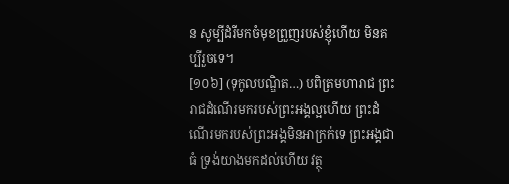ន សូម្បីដំរីមកចំមុខព្រួញរបស់ខ្ញុំហើយ មិនគប្បីរួចទេ។
[១០៦] (ទុកូលបណ្ឌិត…) បពិត្រមហារាជ ព្រះរាជដំណើរមករបស់ព្រះអង្គល្អហើយ ព្រះដំណើរមករបស់ព្រះអង្គមិនអាក្រក់ទេ ព្រះអង្គជាធំ ទ្រង់យាងមកដល់ហើយ វត្ថុ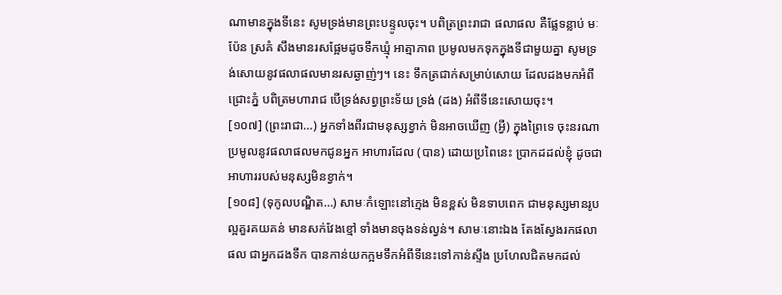ណាមានក្នុងទីនេះ សូមទ្រង់មានព្រះបន្ទូលចុះ។ បពិត្រព្រះរាជា ផលាផល គឺផ្លែទន្លាប់ មៈប៉ែន ស្រគំ សឹងមានរសផ្អែមដូចទឹកឃ្មុំ អាត្មាភាព ប្រមូលមកទុកក្នុងទីជាមួយគ្នា សូមទ្រង់សោយនូវផលាផលមានរសឆ្ងាញ់ៗ។ នេះ ទឹកត្រជាក់សម្រាប់សោយ ដែលដងមកអំពីជ្រោះភ្នំ បពិត្រមហារាជ បើទ្រង់សព្វព្រះទ័យ ទ្រង់ (ដង) អំពីទីនេះសោយចុះ។
[១០៧] (ព្រះរាជា…) អ្នកទាំងពីរជាមនុស្សខ្វាក់ មិនអាចឃើញ (អ្វី) ក្នុងព្រៃទេ ចុះនរណាប្រមូលនូវផលាផលមកជូនអ្នក អាហារដែល (បាន) ដោយប្រពៃនេះ ប្រាកដដល់ខ្ញុំ ដូចជាអាហាររបស់មនុស្សមិនខ្វាក់។
[១០៨] (ទុកូលបណ្ឌិត…) សាមៈកំឡោះនៅក្មេង មិនខ្ពស់ មិនទាបពេក ជាមនុស្សមានរូបល្អគួរគយគន់ មានសក់វែងខ្មៅ ទាំងមានចុងទន់ល្វន់។ សាមៈនោះឯង តែងស្វែងរកផលាផល ជាអ្នកដងទឹក បានកាន់យកក្អមទឹកអំពីទីនេះទៅកាន់ស្ទឹង ប្រហែលជិតមកដល់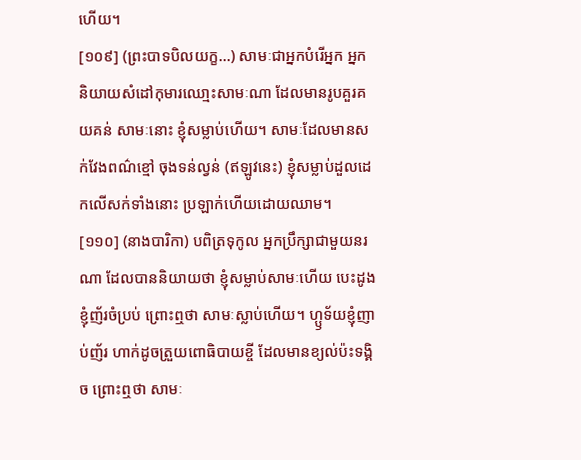ហើយ។
[១០៩] (ព្រះបាទបិលយក្ខ…) សាមៈជាអ្នកបំរើអ្នក អ្នកនិយាយសំដៅកុមារឈោ្មះសាមៈណា ដែលមានរូបគួរគយគន់ សាមៈនោះ ខ្ញុំសម្លាប់ហើយ។ សាមៈដែលមានសក់វែងពណ៌ខ្មៅ ចុងទន់ល្វន់ (ឥឡូវនេះ) ខ្ញុំសម្លាប់ដួលដេកលើសក់ទាំងនោះ ប្រឡាក់ហើយដោយឈាម។
[១១០] (នាងបារិកា) បពិត្រទុកូល អ្នកប្រឹក្សាជាមួយនរណា ដែលបាននិយាយថា ខ្ញុំសម្លាប់សាមៈហើយ បេះដូងខ្ញុំញ័រចំប្រប់ ព្រោះឮថា សាមៈស្លាប់ហើយ។ ហ្ឫទ័យខ្ញុំញាប់ញ័រ ហាក់ដូចត្រួយពោធិបាយខ្ចី ដែលមានខ្យល់ប៉ះទង្គិច ព្រោះឮថា សាមៈ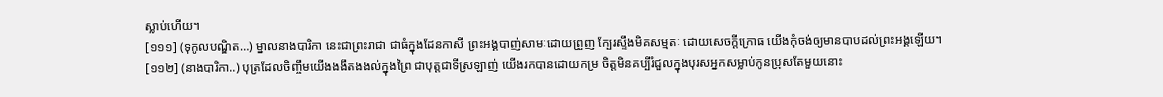ស្លាប់ហើយ។
[១១១] (ទុកូលបណ្ឌិត…) ម្នាលនាងបារិកា នេះជាព្រះរាជា ជាធំក្នុងដែនកាសី ព្រះអង្គបាញ់សាមៈដោយព្រួញ ក្បែរស្ទឹងមិគសម្មតៈ ដោយសេចក្តីក្រោធ យើងកុំចង់ឲ្យមានបាបដល់ព្រះអង្គឡើយ។
[១១២] (នាងបារិកា..) បុត្រដែលចិញ្ចឹមយើងងងឹតងងល់ក្នុងព្រៃ ជាបុត្តជាទីស្រឡាញ់ យើងរកបានដោយកម្រ ចិត្តមិនគប្បីរំជួលក្នុងបុរសអ្នកសម្លាប់កូនប្រុសតែមួយនោះ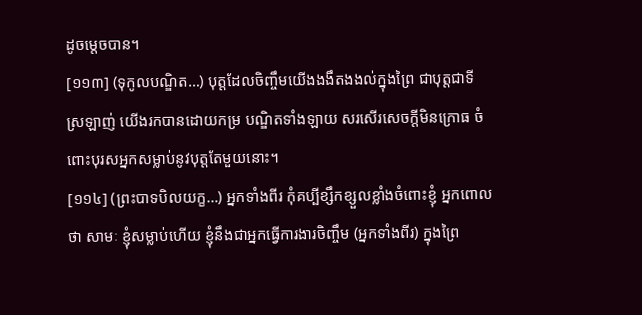ដូចម្តេចបាន។
[១១៣] (ទុកូលបណ្ឌិត…) បុត្តដែលចិញ្ចឹមយើងងងឹតងងល់ក្នុងព្រៃ ជាបុត្តជាទីស្រឡាញ់ យើងរកបានដោយកម្រ បណ្ឌិតទាំងឡាយ សរសើរសេចក្តីមិនក្រោធ ចំពោះបុរសអ្នកសម្លាប់នូវបុត្តតែមួយនោះ។
[១១៤] (ព្រះបាទបិលយក្ខ…) អ្នកទាំងពីរ កុំគប្បីខ្សឹកខ្សួលខ្លាំងចំពោះខ្ញុំ អ្នកពោលថា សាមៈ ខ្ញុំសម្លាប់ហើយ ខ្ញុំនឹងជាអ្នកធ្វើការងារចិញ្ចឹម (អ្នកទាំងពីរ) ក្នុងព្រៃ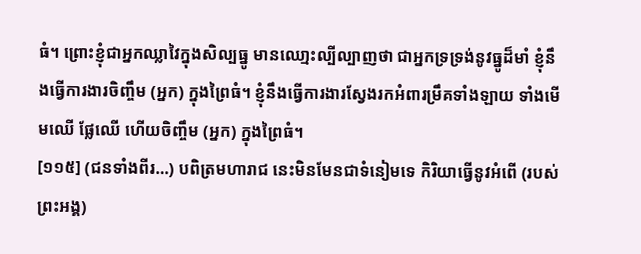ធំ។ ព្រោះខ្ញុំជាអ្នកឈ្លាវៃក្នុងសិល្បធ្នូ មានឈោ្មះល្បីល្បាញថា ជាអ្នកទ្រទ្រង់នូវធ្នូដ៏មាំ ខ្ញុំនឹងធ្វើការងារចិញ្ចឹម (អ្នក) ក្នុងព្រៃធំ។ ខ្ញុំនឹងធ្វើការងារស្វែងរកអំពារម្រឹគទាំងឡាយ ទាំងមើមឈើ ផ្លែឈើ ហើយចិញ្ចឹម (អ្នក) ក្នុងព្រៃធំ។
[១១៥] (ជនទាំងពីរ…) បពិត្រមហារាជ នេះមិនមែនជាទំនៀមទេ កិរិយាធ្វើនូវអំពើ (របស់ព្រះអង្គ)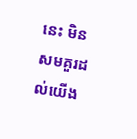នេះ មិនសមគួរដល់យើង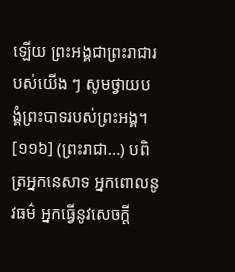ឡើយ ព្រះអង្គជាព្រះរាជារបស់យើង ៗ សូមថ្វាយបង្គំព្រះបាទរបស់ព្រះអង្គ។
[១១៦] (ព្រះរាជា…) បពិត្រអ្នកនេសាទ អ្នកពោលនូវធម៌ អ្នកធ្វើនូវសេចក្តី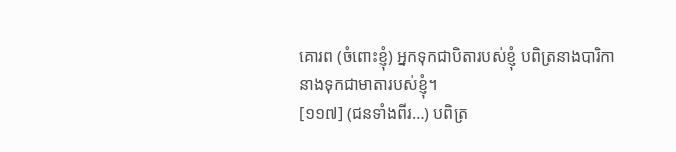គោរព (ចំពោះខ្ញុំ) អ្នកទុកជាបិតារបស់ខ្ញុំ បពិត្រនាងបារិកា នាងទុកជាមាតារបស់ខ្ញុំ។
[១១៧] (ជនទាំងពីរ…) បពិត្រ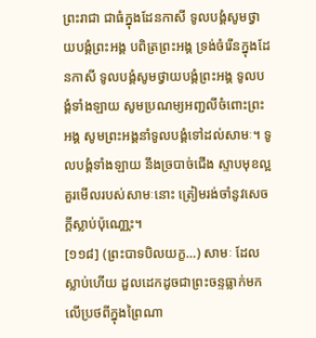ព្រះរាជា ជាធំក្នុងដែនកាសី ទូលបង្គំសូមថ្វាយបង្គំព្រះអង្គ បពិត្រព្រះអង្គ ទ្រង់ចំរើនក្នុងដែនកាសី ទូលបង្គំសូមថ្វាយបង្គំព្រះអង្គ ទូលបង្គំទាំងឡាយ សូមប្រណម្យអញ្ជលីចំពោះព្រះអង្គ សូមព្រះអង្គនាំទូលបង្គំទៅដល់សាមៈ។ ទូលបង្គំទាំងឡាយ នឹងច្របាច់ជើង ស្ទាបមុខល្អគួរមើលរបស់សាមៈនោះ ត្រៀមរង់ចាំនូវសេចក្តីស្លាប់ប៉ុណោ្ណះ។
[១១៨] (ព្រះបាទបិលយក្ខ…) សាមៈ ដែលស្លាប់ហើយ ដួលដេកដូចជាព្រះចន្ទធ្លាក់មកលើប្រថពីក្នុងព្រៃណា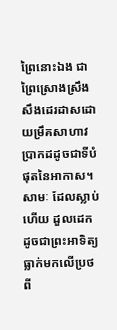ព្រៃនោះឯង ជាព្រៃស្រោងស្រឹង សឹងដេរដាសដោយម្រឹគសាហាវ ប្រាកដដូចជាទីបំផុតនៃអាកាស។ សាមៈ ដែលស្លាប់ហើយ ដួលដេកដូចជាព្រះអាទិត្យធ្លាក់មកលើប្រថពី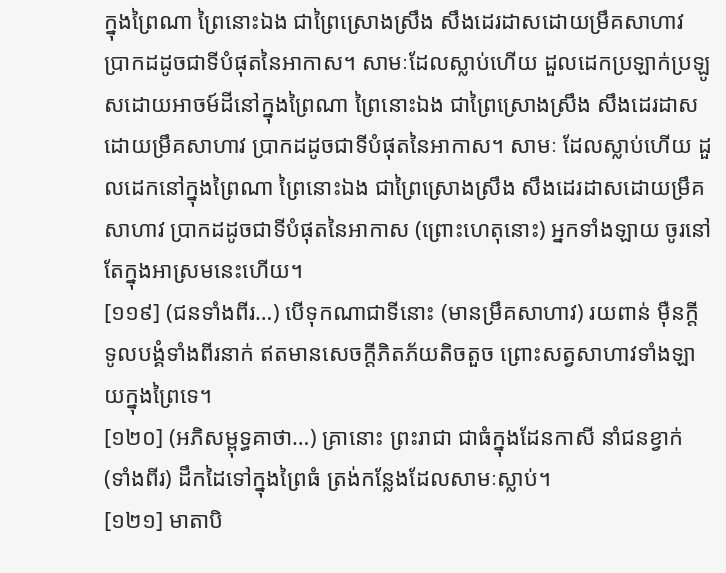ក្នុងព្រៃណា ព្រៃនោះឯង ជាព្រៃស្រោងស្រឹង សឹងដេរដាសដោយម្រឹគសាហាវ ប្រាកដដូចជាទីបំផុតនៃអាកាស។ សាមៈដែលស្លាប់ហើយ ដួលដេកប្រឡាក់ប្រឡូសដោយអាចម៍ដីនៅក្នុងព្រៃណា ព្រៃនោះឯង ជាព្រៃស្រោងស្រឹង សឹងដេរដាសដោយម្រឹគសាហាវ ប្រាកដដូចជាទីបំផុតនៃអាកាស។ សាមៈ ដែលស្លាប់ហើយ ដួលដេកនៅក្នុងព្រៃណា ព្រៃនោះឯង ជាព្រៃស្រោងស្រឹង សឹងដេរដាសដោយម្រឹគសាហាវ ប្រាកដដូចជាទីបំផុតនៃអាកាស (ព្រោះហេតុនោះ) អ្នកទាំងឡាយ ចូរនៅតែក្នុងអាស្រមនេះហើយ។
[១១៩] (ជនទាំងពីរ…) បើទុកណាជាទីនោះ (មានម្រឹគសាហាវ) រយពាន់ ម៉ឺនក្តី ទូលបង្គំទាំងពីរនាក់ ឥតមានសេចក្តីភិតភ័យតិចតួច ព្រោះសត្វសាហាវទាំងឡាយក្នុងព្រៃទេ។
[១២០] (អភិសម្ពុទ្ធគាថា…) គ្រានោះ ព្រះរាជា ជាធំក្នុងដែនកាសី នាំជនខ្វាក់ (ទាំងពីរ) ដឹកដៃទៅក្នុងព្រៃធំ ត្រង់កន្លែងដែលសាមៈស្លាប់។
[១២១] មាតាបិ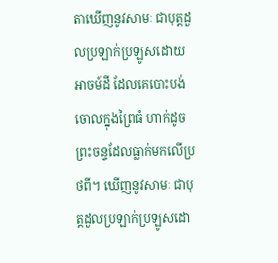តាឃើញនូវសាមៈ ជាបុត្តដួលប្រឡាក់ប្រឡូសដោយអាចម៍ដី ដែលគេបោះបង់ចោលក្នុងព្រៃធំ ហាក់ដូចព្រះចន្ទដែលធ្លាក់មកលើប្រថពី។ ឃើញនូវសាមៈ ជាបុត្តដួលប្រឡាក់ប្រឡូសដោ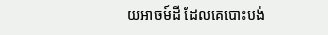យអាចម៍ដី ដែលគេបោះបង់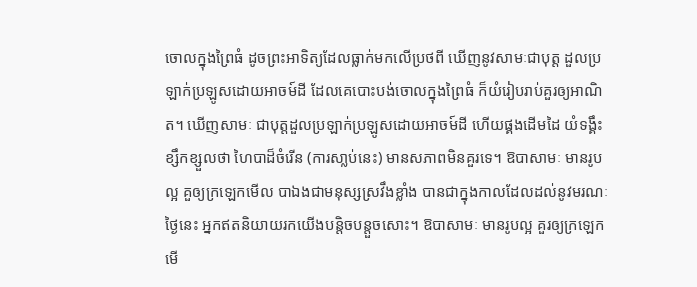ចោលក្នុងព្រៃធំ ដូចព្រះអាទិត្យដែលធ្លាក់មកលើប្រថពី ឃើញនូវសាមៈជាបុត្ត ដួលប្រឡាក់ប្រឡូសដោយអាចម៍ដី ដែលគេបោះបង់ចោលក្នុងព្រៃធំ ក៏យំរៀបរាប់គួរឲ្យអាណិត។ ឃើញសាមៈ ជាបុត្តដួលប្រឡាក់ប្រឡូសដោយអាចម៍ដី ហើយផ្គងដើមដៃ យំទង្គឹះខ្សឹកខ្សួលថា ហៃបាដ៏ចំរើន (ការសា្លប់នេះ) មានសភាពមិនគួរទេ។ ឱបាសាមៈ មានរូបល្អ គួឲ្យក្រឡេកមើល បាឯងជាមនុស្សស្រវឹងខ្លាំង បានជាក្នុងកាលដែលដល់នូវមរណៈថ្ងៃនេះ អ្នកឥតនិយាយរកយើងបន្តិចបន្តួចសោះ។ ឱបាសាមៈ មានរូបល្អ គួរឲ្យក្រឡេកមើ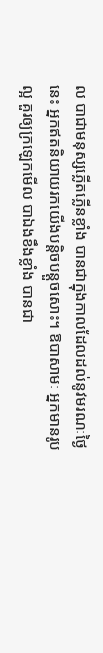ល បាជាមនុស្សភ្លើតភ្លើនខ្លាំង បានជាក្នុងកាលដែលដល់នូវមរណៈថ្ងៃនេះ អ្នកឥតនិយាយរកយើងបន្តិចបន្តួចសោះ។ ឱបាសាមៈ អ្នកមានរូបល្អ គួរឲ្យក្រឡេកមើល បាឯងខឹងខ្លាំង បានជា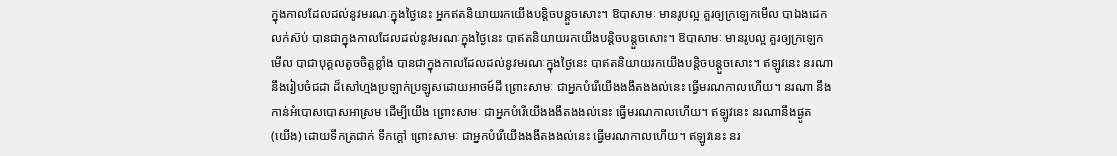ក្នុងកាលដែលដល់នូវមរណៈក្នុងថ្ងៃនេះ អ្នកឥតនិយាយរកយើងបន្តិចបន្តួចសោះ។ ឱបាសាមៈ មានរូបល្អ គួរឲ្យក្រឡេកមើល បាឯងដេកលក់ស៊ប់ បានជាក្នុងកាលដែលដល់នូវមរណៈក្នុងថ្ងៃនេះ បាឥតនិយាយរកយើងបន្តិចបន្តួចសោះ។ ឱបាសាមៈ មានរូបល្អ គួរឲ្យក្រឡេកមើល បាជាបុគ្គលតូចចិត្តខ្លាំង បានជាក្នុងកាលដែលដល់នូវមរណៈក្នុងថ្ងៃនេះ បាឥតនិយាយរកយើងបន្តិចបន្តួចសោះ។ ឥឡូវនេះ នរណា នឹងរៀបចំជដា ដ៏សៅហ្មងប្រឡាក់ប្រឡូសដោយអាចម៍ដី ព្រោះសាមៈ ជាអ្នកបំរើយើងងងឹតងងល់នេះ ធ្វើមរណកាលហើយ។ នរណា នឹងកាន់អំបោសបោសអាស្រម ដើម្បីយើង ព្រោះសាមៈ ជាអ្នកបំរើយើងងងឹតងងល់នេះ ធ្វើមរណកាលហើយ។ ឥឡូវនេះ នរណានឹងផ្ងូត (យើង) ដោយទឹកត្រជាក់ ទឹកក្តៅ ព្រោះសាមៈ ជាអ្នកបំរើយើងងងឹតងងល់នេះ ធ្វើមរណកាលហើយ។ ឥឡូវនេះ នរ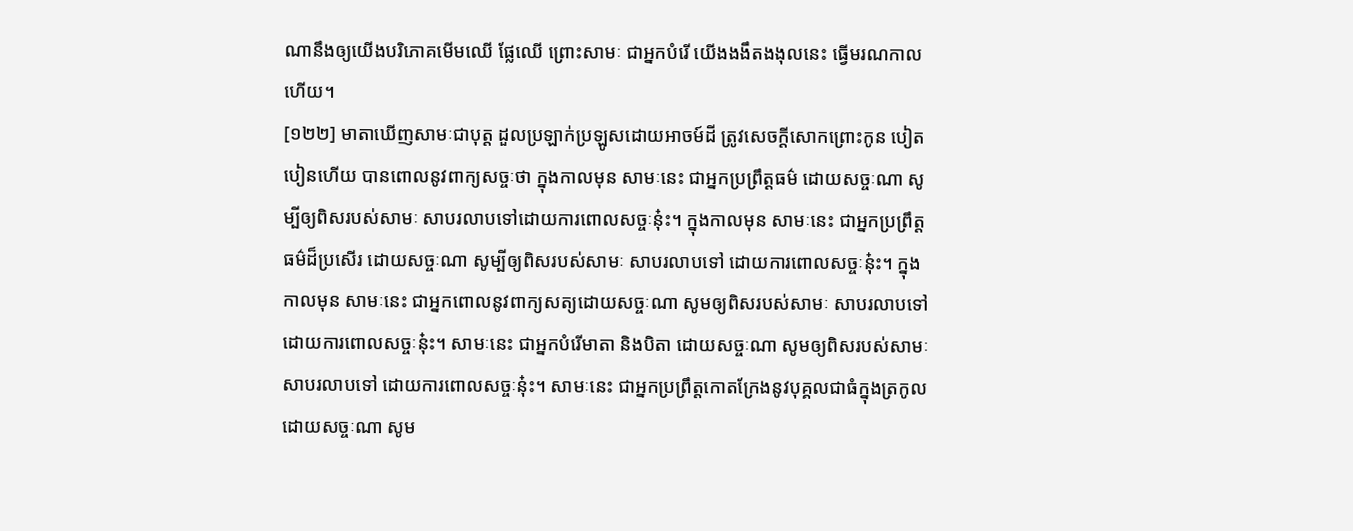ណានឹងឲ្យយើងបរិភោគមើមឈើ ផ្លែឈើ ព្រោះសាមៈ ជាអ្នកបំរើ យើងងងឹតងងុលនេះ ធ្វើមរណកាលហើយ។
[១២២] មាតាឃើញសាមៈជាបុត្ត ដួលប្រឡាក់ប្រឡូសដោយអាចម៍ដី ត្រូវសេចក្តីសោកព្រោះកូន បៀតបៀនហើយ បានពោលនូវពាក្យសច្ចៈថា ក្នុងកាលមុន សាមៈនេះ ជាអ្នកប្រព្រឹត្តធម៌ ដោយសច្ចៈណា សូម្បីឲ្យពិសរបស់សាមៈ សាបរលាបទៅដោយការពោលសច្ចៈនុ៎ះ។ ក្នុងកាលមុន សាមៈនេះ ជាអ្នកប្រព្រឹត្តធម៌ដ៏ប្រសើរ ដោយសច្ចៈណា សូម្បីឲ្យពិសរបស់សាមៈ សាបរលាបទៅ ដោយការពោលសច្ចៈនុ៎ះ។ ក្នុងកាលមុន សាមៈនេះ ជាអ្នកពោលនូវពាក្យសត្យដោយសច្ចៈណា សូមឲ្យពិសរបស់សាមៈ សាបរលាបទៅដោយការពោលសច្ចៈនុ៎ះ។ សាមៈនេះ ជាអ្នកបំរើមាតា និងបិតា ដោយសច្ចៈណា សូមឲ្យពិសរបស់សាមៈ សាបរលាបទៅ ដោយការពោលសច្ចៈនុ៎ះ។ សាមៈនេះ ជាអ្នកប្រព្រឹត្តកោតក្រែងនូវបុគ្គលជាធំក្នុងត្រកូល ដោយសច្ចៈណា សូម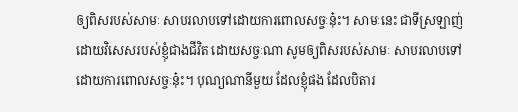ឲ្យពិសរបស់សាមៈ សាបរលាបទៅដោយការពោលសច្ចៈនុ៎ះ។ សាមៈនេះ ជាទីស្រឡាញ់ដោយវិសេសរបស់ខ្ញុំជាងជីវិត ដោយសច្ចៈណា សូមឲ្យពិសរបស់សាមៈ សាបរលាបទៅដោយការពោលសច្ចៈនុ៎ះ។ បុណ្យណានីមួយ ដែលខ្ញុំផង ដែលបិតារ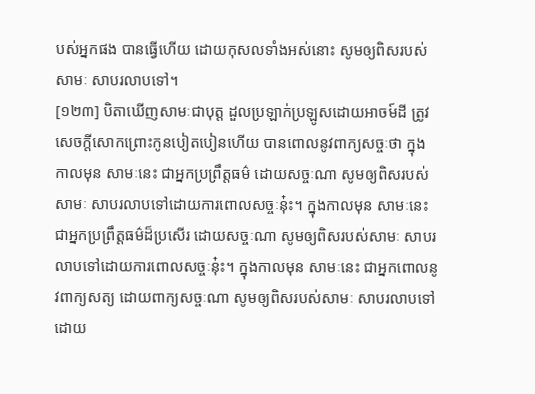បស់អ្នកផង បានធ្វើហើយ ដោយកុសលទាំងអស់នោះ សូមឲ្យពិសរបស់សាមៈ សាបរលាបទៅ។
[១២៣] បិតាឃើញសាមៈជាបុត្ត ដួលប្រឡាក់ប្រឡូសដោយអាចម៍ដី ត្រូវសេចក្តីសោកព្រោះកូនបៀតបៀនហើយ បានពោលនូវពាក្យសច្ចៈថា ក្នុងកាលមុន សាមៈនេះ ជាអ្នកប្រព្រឹត្តធម៌ ដោយសច្ចៈណា សូមឲ្យពិសរបស់សាមៈ សាបរលាបទៅដោយការពោលសច្ចៈនុ៎ះ។ ក្នុងកាលមុន សាមៈនេះ ជាអ្នកប្រព្រឹត្តធម៌ដ៏ប្រសើរ ដោយសច្ចៈណា សូមឲ្យពិសរបស់សាមៈ សាបរលាបទៅដោយការពោលសច្ចៈនុ៎ះ។ ក្នុងកាលមុន សាមៈនេះ ជាអ្នកពោលនូវពាក្យសត្យ ដោយពាក្យសច្ចៈណា សូមឲ្យពិសរបស់សាមៈ សាបរលាបទៅ ដោយ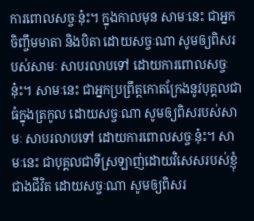ការពោលសច្ចៈនុ៎ះ។ ក្នុងកាលមុន សាមៈនេះ ជាអ្នកចិញ្ចឹមមាតា និងបិតា ដោយសច្ចៈណា សូមឲ្យពិសរបស់សាមៈ សាបរលាបទៅ ដោយការពោលសច្ចៈនុ៎ះ។ សាមៈនេះ ជាអ្នកប្រព្រឹត្តកោតក្រែងនូវបុគ្គលជាធំក្នុងត្រកូល ដោយសច្ចៈណា សូមឲ្យពិសរបស់សាមៈ សាបរលាបទៅ ដោយការពោលសច្ចៈនុ៎ះ។ សាមៈនេះ ជាបុគ្គលជាទីស្រឡាញ់ដោយវិសេសរបស់ខ្ញុំជាងជីវិត ដោយសច្ចៈណា សូមឲ្យពិសរ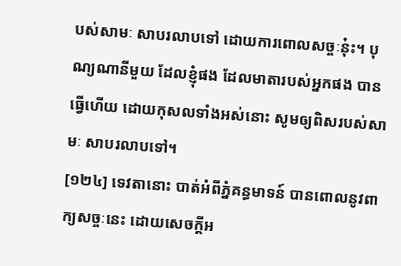បស់សាមៈ សាបរលាបទៅ ដោយការពោលសច្ចៈនុ៎ះ។ បុណ្យណានីមួយ ដែលខ្ញុំផង ដែលមាតារបស់អ្នកផង បានធ្វើហើយ ដោយកុសលទាំងអស់នោះ សូមឲ្យពិសរបស់សាមៈ សាបរលាបទៅ។
[១២៤] ទេវតានោះ បាត់អំពីភ្នំគន្ធមាទន៍ បានពោលនូវពាក្យសច្ចៈនេះ ដោយសេចក្តីអ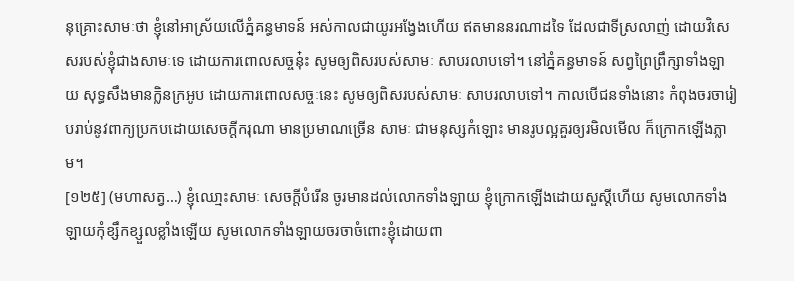នុគ្រោះសាមៈថា ខ្ញុំនៅអាស្រ័យលើភ្នំគន្ធមាទន៍ អស់កាលជាយូរអង្វែងហើយ ឥតមាននរណាដទៃ ដែលជាទីស្រលាញ់ ដោយវិសេសរបស់ខ្ញុំជាងសាមៈទេ ដោយការពោលសច្ចនុ៎ះ សូមឲ្យពិសរបស់សាមៈ សាបរលាបទៅ។ នៅភ្នំគន្ធមាទន៍ សព្វព្រៃព្រឹក្សាទាំងឡាយ សុទ្ធសឹងមានក្លិនក្រអូប ដោយការពោលសច្ចៈនេះ សូមឲ្យពិសរបស់សាមៈ សាបរលាបទៅ។ កាលបើជនទាំងនោះ កំពុងចរចារៀបរាប់នូវពាក្យប្រកបដោយសេចក្តីករុណា មានប្រមាណច្រើន សាមៈ ជាមនុស្សកំឡោះ មានរូបល្អគួរឲ្យរមិលមើល ក៏ក្រោកឡើងភ្លាម។
[១២៥] (មហាសត្វ…) ខ្ញុំឈោ្មះសាមៈ សេចក្តីបំរើន ចូរមានដល់លោកទាំងឡាយ ខ្ញុំក្រោកឡើងដោយសួស្តីហើយ សូមលោកទាំងឡាយកុំខ្សឹកខ្សួលខ្លាំងឡើយ សូមលោកទាំងឡាយចរចាចំពោះខ្ញុំដោយពា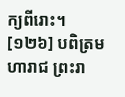ក្យពីរោះ។
[១២៦] បពិត្រមហារាជ ព្រះរា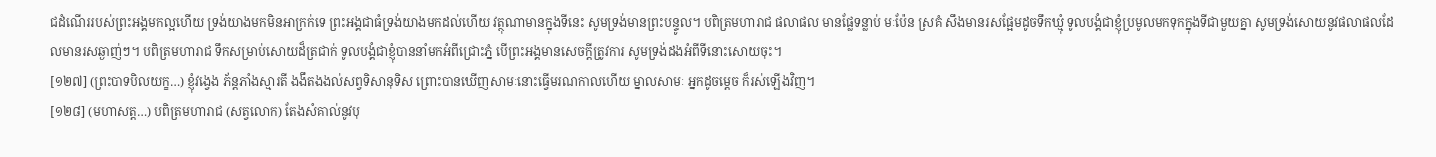ជដំណើររបស់ព្រះអង្គមកល្អហើយ ទ្រង់យាងមកមិនអាក្រក់ទេ ព្រះអង្គជាធំទ្រង់យាងមកដល់ហើយ វត្ថុណាមានក្នុងទីនេះ សូមទ្រង់មានព្រះបន្ទូល។ បពិត្រមហារាជ ផលាផល មានផ្លែទន្លាប់ មៈប៉ែន ស្រគំ សឹងមានរសផ្អែមដូចទឹកឃ្មុំ ទូលបង្គំជាខ្ញុំប្រមូលមកទុកក្នុងទីជាមួយគ្នា សូមទ្រង់សោយនូវផលាផលដែលមានរសឆ្ងាញ់ៗ។ បពិត្រមហារាជ ទឹកសម្រាប់សោយដ៏ត្រជាក់ ទូលបង្គំជាខ្ញុំបាននាំមកអំពីជ្រោះភ្នំ បើព្រះអង្គមានសេចក្តីត្រូវការ សូមទ្រង់ដងអំពីទីនោះសោយចុះ។
[១២៧] (ព្រះបាទបិលយក្ខ…) ខ្ញុំវងេ្វង ភ័ន្តភាំងស្មារតី ងងឹតងងល់សព្វទិសានុទិស ព្រោះបានឃើញសាមៈនោះធ្វើមរណកាលហើយ ម្នាលសាមៈ អ្នកដូចម្តេច ក៏រស់ឡើងវិញ។
[១២៨] (មហាសត្ត…) បពិត្រមហារាជ (សត្វលោក) តែងសំគាល់នូវបុ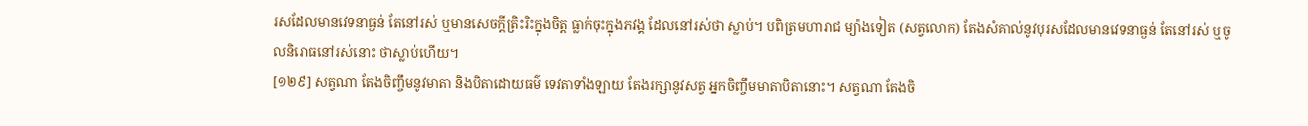រសដែលមានវេទនាធ្ងន់ តែនៅរស់ ឬមានសេចក្តីត្រិះរិះក្នុងចិត្ត ធ្លាក់ចុះក្នុងភវង្គ ដែលនៅរស់ថា ស្លាប់។ បពិត្រមហារាជ ម្យ៉ាងទៀត (សត្វលោក) តែងសំគាល់នូវបុរសដែលមានវេទនាធ្ងន់ តែនៅរស់ ឬចូលនិរោធនៅរស់នោះ ថាស្លាប់ហើយ។
[១២៩] សត្វណា តែងចិញ្ចឹមនូវមាតា និងបិតាដោយធម៌ ទេវតាទាំងឡាយ តែងរក្សានូវសត្វ អ្នកចិញ្ចឹមមាតាបិតានោះ។ សត្វណា តែងចិ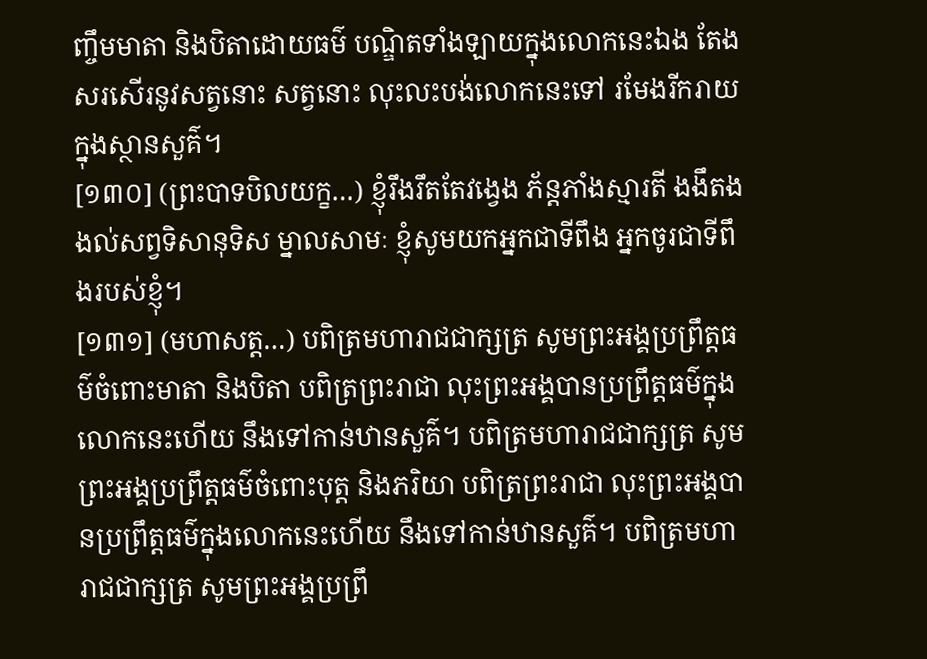ញ្ចឹមមាតា និងបិតាដោយធម៌ បណ្ឌិតទាំងឡាយក្នុងលោកនេះឯង តែងសរសើរនូវសត្វនោះ សត្វនោះ លុះលះបង់លោកនេះទៅ រមែងរីករាយក្នុងស្ថានសួគ៌។
[១៣០] (ព្រះបាទបិលយក្ខ…) ខ្ញុំរឹងរឹតតែវងេ្វង ភ័ន្តភាំងស្មារតី ងងឹតងងល់សព្វទិសានុទិស ម្នាលសាមៈ ខ្ញុំសូមយកអ្នកជាទីពឹង អ្នកចូរជាទីពឹងរបស់ខ្ញុំ។
[១៣១] (មហាសត្ត…) បពិត្រមហារាជជាក្សត្រ សូមព្រះអង្គប្រព្រឹត្តធម៌ចំពោះមាតា និងបិតា បពិត្រព្រះរាជា លុះព្រះអង្គបានប្រព្រឹត្តធម៌ក្នុងលោកនេះហើយ នឹងទៅកាន់ឋានសួគ៌។ បពិត្រមហារាជជាក្សត្រ សូមព្រះអង្គប្រព្រឹត្តធម៌ចំពោះបុត្ត និងភរិយា បពិត្រព្រះរាជា លុះព្រះអង្គបានប្រព្រឹត្តធម៌ក្នុងលោកនេះហើយ នឹងទៅកាន់ឋានសួគ៌។ បពិត្រមហារាជជាក្សត្រ សូមព្រះអង្គប្រព្រឹ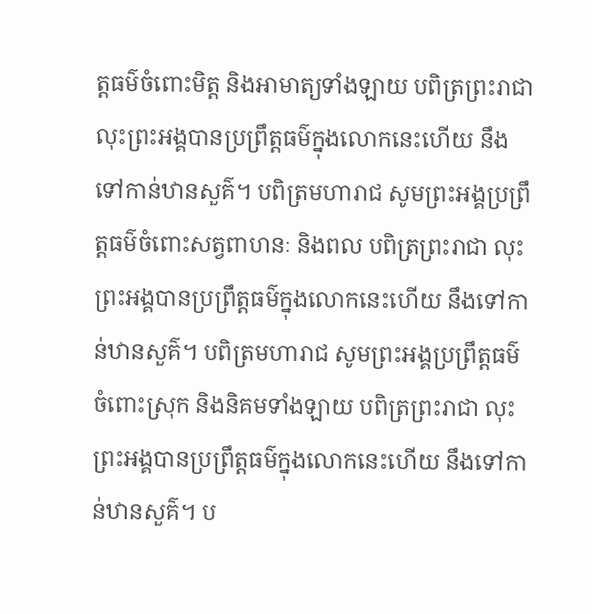ត្តធម៌ចំពោះមិត្ត និងអាមាត្យទាំងឡាយ បពិត្រព្រះរាជា លុះព្រះអង្គបានប្រព្រឹត្តធម៌ក្នុងលោកនេះហើយ នឹងទៅកាន់ឋានសួគ៌។ បពិត្រមហារាជ សូមព្រះអង្គប្រព្រឹត្តធម៌ចំពោះសត្វពាហនៈ និងពល បពិត្រព្រះរាជា លុះព្រះអង្គបានប្រព្រឹត្តធម៌ក្នុងលោកនេះហើយ នឹងទៅកាន់ឋានសួគ៌។ បពិត្រមហារាជ សូមព្រះអង្គប្រព្រឹត្តធម៌ ចំពោះស្រុក និងនិគមទាំងឡាយ បពិត្រព្រះរាជា លុះព្រះអង្គបានប្រព្រឹត្តធម៌ក្នុងលោកនេះហើយ នឹងទៅកាន់ឋានសួគ៌។ ប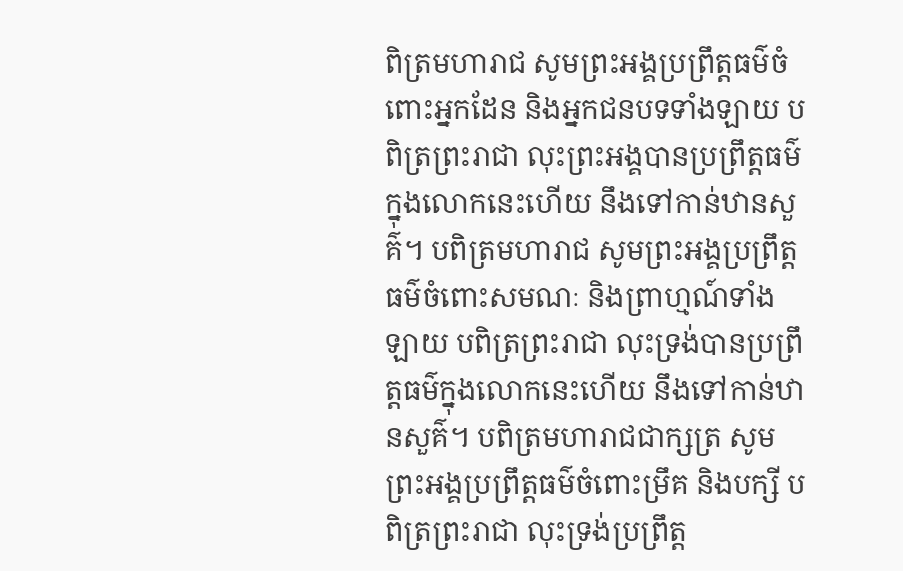ពិត្រមហារាជ សូមព្រះអង្គប្រព្រឹត្តធម៌ចំពោះអ្នកដែន និងអ្នកជនបទទាំងឡាយ បពិត្រព្រះរាជា លុះព្រះអង្គបានប្រព្រឹត្តធម៌ក្នុងលោកនេះហើយ នឹងទៅកាន់ឋានសួគ៌។ បពិត្រមហារាជ សូមព្រះអង្គប្រព្រឹត្តធម៌ចំពោះសមណៈ និងព្រាហ្មណ៍ទាំងឡាយ បពិត្រព្រះរាជា លុះទ្រង់បានប្រព្រឹត្តធម៌ក្នុងលោកនេះហើយ នឹងទៅកាន់ឋានសួគ៌។ បពិត្រមហារាជជាក្សត្រ សូមព្រះអង្គប្រព្រឹត្តធម៌ចំពោះម្រឹគ និងបក្សី បពិត្រព្រះរាជា លុះទ្រង់ប្រព្រឹត្ត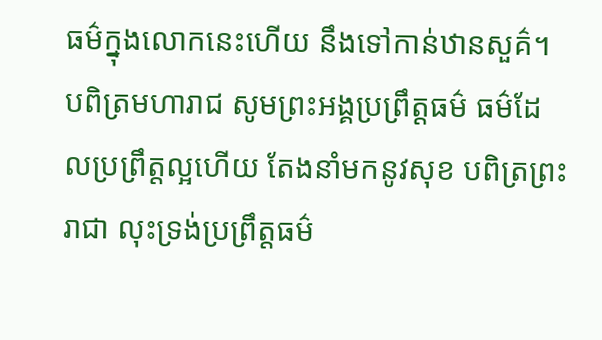ធម៌ក្នុងលោកនេះហើយ នឹងទៅកាន់ឋានសួគ៌។ បពិត្រមហារាជ សូមព្រះអង្គប្រព្រឹត្តធម៌ ធម៌ដែលប្រព្រឹត្តល្អហើយ តែងនាំមកនូវសុខ បពិត្រព្រះរាជា លុះទ្រង់ប្រព្រឹត្តធម៌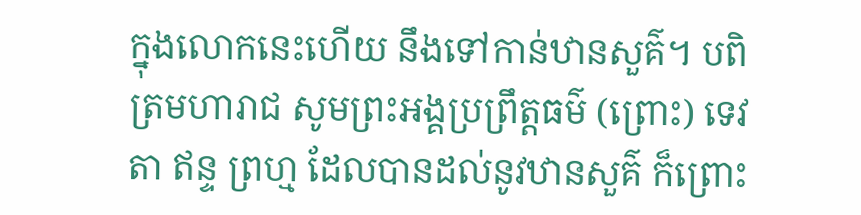ក្នុងលោកនេះហើយ នឹងទៅកាន់ឋានសួគ៌។ បពិត្រមហារាជ សូមព្រះអង្គប្រព្រឹត្តធម៌ (ព្រោះ) ទេវតា ឥន្ទ ព្រហ្ម ដែលបានដល់នូវឋានសួគ៌ ក៏ព្រោះ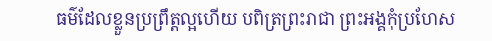ធម៌ដែលខ្លួនប្រព្រឹត្តល្អហើយ បពិត្រព្រះរាជា ព្រះអង្គកុំប្រហែស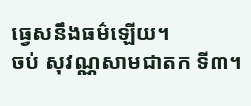ធ្វេសនឹងធម៌ឡើយ។
ចប់ សុវណ្ណសាមជាតក ទី៣។